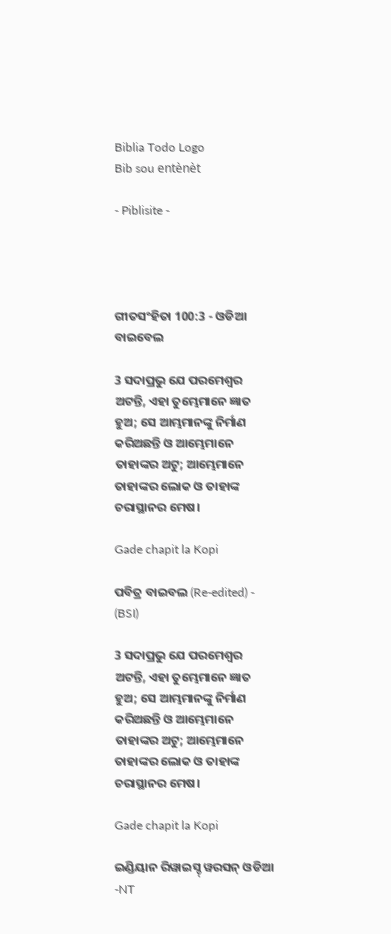Biblia Todo Logo
Bib sou entènèt

- Piblisite -




ଗୀତସଂହିତା 100:3 - ଓଡିଆ ବାଇବେଲ

3 ସଦାପ୍ରଭୁ ଯେ ପରମେଶ୍ୱର ଅଟନ୍ତି, ଏହା ତୁମ୍ଭେମାନେ ଜ୍ଞାତ ହୁଅ; ସେ ଆମ୍ଭମାନଙ୍କୁ ନିର୍ମାଣ କରିଅଛନ୍ତି ଓ ଆମ୍ଭେମାନେ ତାହାଙ୍କର ଅଟୁ; ଆମ୍ଭେମାନେ ତାହାଙ୍କର ଲୋକ ଓ ତାହାଙ୍କ ଚରାସ୍ଥାନର ମେଷ।

Gade chapit la Kopi

ପବିତ୍ର ବାଇବଲ (Re-edited) - (BSI)

3 ସଦାପ୍ରଭୁ ଯେ ପରମେଶ୍ଵର ଅଟନ୍ତି, ଏହା ତୁମ୍ଭେମାନେ ଜ୍ଞାତ ହୁଅ; ସେ ଆମ୍ଭମାନଙ୍କୁ ନିର୍ମାଣ କରିଅଛନ୍ତି ଓ ଆମ୍ଭେମାନେ ତାହାଙ୍କର ଅଟୁ; ଆମ୍ଭେମାନେ ତାହାଙ୍କର ଲୋକ ଓ ତାହାଙ୍କ ଚରାସ୍ଥାନର ମେଷ।

Gade chapit la Kopi

ଇଣ୍ଡିୟାନ ରିୱାଇସ୍ଡ୍ ୱରସନ୍ ଓଡିଆ -NT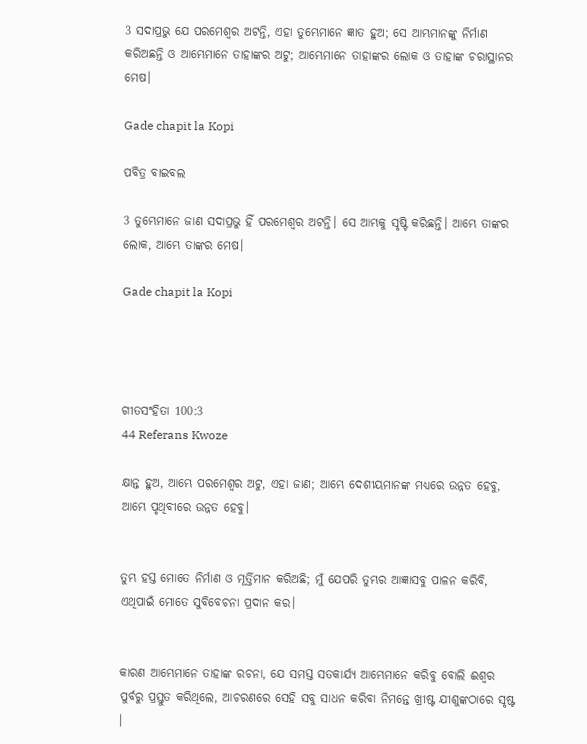3 ସଦାପ୍ରଭୁ ଯେ ପରମେଶ୍ୱର ଅଟନ୍ତି, ଏହା ତୁମ୍ଭେମାନେ ଜ୍ଞାତ ହୁଅ; ସେ ଆମ୍ଭମାନଙ୍କୁ ନିର୍ମାଣ କରିଅଛନ୍ତି ଓ ଆମ୍ଭେମାନେ ତାହାଙ୍କର ଅଟୁ; ଆମ୍ଭେମାନେ ତାହାଙ୍କର ଲୋକ ଓ ତାହାଙ୍କ ଚରାସ୍ଥାନର ମେଷ।

Gade chapit la Kopi

ପବିତ୍ର ବାଇବଲ

3 ତୁମ୍ଭେମାନେ ଜାଣ ସଦାପ୍ରଭୁ ହିଁ ପରମେଶ୍ୱର ଅଟନ୍ତି। ସେ ଆମ୍ଭକୁ ସୃଷ୍ଟି କରିଛନ୍ତି। ଆମ୍ଭେ ତାଙ୍କର ଲୋକ, ଆମ୍ଭେ ତାଙ୍କର ମେଷ।

Gade chapit la Kopi




ଗୀତସଂହିତା 100:3
44 Referans Kwoze

କ୍ଷାନ୍ତ ହୁଅ, ଆମ୍ଭେ ପରମେଶ୍ୱର ଅଟୁ, ଏହା ଜାଣ; ଆମ୍ଭେ ଦେଶୀୟମାନଙ୍କ ମଧ୍ୟରେ ଉନ୍ନତ ହେବୁ, ଆମ୍ଭେ ପୃଥିବୀରେ ଉନ୍ନତ ହେବୁ।


ତୁମ୍ଭ ହସ୍ତ ମୋତେ ନିର୍ମାଣ ଓ ମୂର୍ତ୍ତିମାନ କରିଅଛି; ମୁଁ ଯେପରି ତୁମ୍ଭର ଆଜ୍ଞାସବୁ ପାଳନ କରିବି, ଏଥିପାଇଁ ମୋତେ ସୁବିବେଚନା ପ୍ରଦାନ କର।


କାରଣ ଆମ୍ଭେମାନେ ତାହାଙ୍କ ରଚନା, ଯେ ସମସ୍ତ ସତକାର୍ଯ୍ୟ ଆମ୍ଭେମାନେ କରିବୁ ବୋଲି ଈଶ୍ୱର ପୁର୍ବରୁ ପ୍ରସ୍ତୁତ କରିଥିଲେ, ଆଚରଣରେ ସେହି ସବୁ ସାଧନ କରିବା ନିମନ୍ତେ ଖ୍ରୀଷ୍ଟ ଯୀଶୁଙ୍କଠାରେ ସୃଷ୍ଟ ।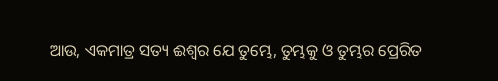ଆଉ, ଏକମାତ୍ର ସତ୍ୟ ଈଶ୍ୱର ଯେ ତୁମ୍ଭେ, ତୁମ୍ଭକୁ ଓ ତୁମ୍ଭର ପ୍ରେରିତ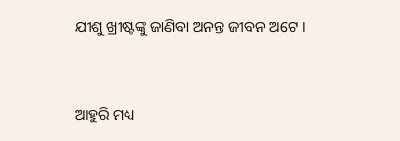ଯୀଶୁ ଖ୍ରୀଷ୍ଟଙ୍କୁ ଜାଣିବା ଅନନ୍ତ ଜୀବନ ଅଟେ ।


ଆହୁରି ମଧ୍ୟ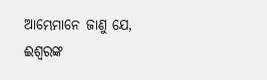ଆମ୍ଭେମାନେ ଜାଣୁ ଯେ, ଈଶ୍ୱରଙ୍କ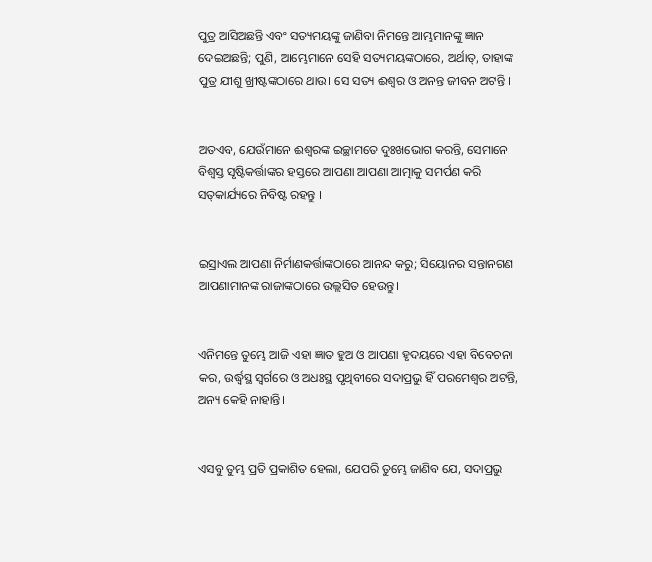ପୁତ୍ର ଆସିଅଛନ୍ତି ଏବଂ ସତ୍ୟମୟଙ୍କୁ ଜାଣିବା ନିମନ୍ତେ ଆମ୍ଭମାନଙ୍କୁ ଜ୍ଞାନ ଦେଇଅଛନ୍ତି; ପୁଣି, ଆମ୍ଭେମାନେ ସେହି ସତ୍ୟମୟଙ୍କଠାରେ, ଅର୍ଥାତ୍‍, ତାହାଙ୍କ ପୁତ୍ର ଯୀଶୁ ଖ୍ରୀଷ୍ଟଙ୍କଠାରେ ଥାଉ। ସେ ସତ୍ୟ ଈଶ୍ୱର ଓ ଅନନ୍ତ ଜୀବନ ଅଟନ୍ତି ।


ଅତଏବ, ଯେଉଁମାନେ ଈଶ୍ୱରଙ୍କ ଇଚ୍ଛାମତେ ଦୁଃଖଭୋଗ କରନ୍ତି, ସେମାନେ ବିଶ୍ୱସ୍ତ ସୃଷ୍ଟିକର୍ତ୍ତାଙ୍କର ହସ୍ତରେ ଆପଣା ଆପଣା ଆତ୍ମାକୁ ସମର୍ପଣ କରି ସତ୍‍କାର୍ଯ୍ୟରେ ନିବିଷ୍ଟ ରହନ୍ତୁ ।


ଇସ୍ରାଏଲ ଆପଣା ନିର୍ମାଣକର୍ତ୍ତାଙ୍କଠାରେ ଆନନ୍ଦ କରୁ; ସିୟୋନର ସନ୍ତାନଗଣ ଆପଣାମାନଙ୍କ ରାଜାଙ୍କଠାରେ ଉଲ୍ଲସିତ ହେଉନ୍ତୁ।


ଏନିମନ୍ତେ ତୁମ୍ଭେ ଆଜି ଏହା ଜ୍ଞାତ ହୁଅ ଓ ଆପଣା ହୃଦୟରେ ଏହା ବିବେଚନା କର, ଉର୍ଦ୍ଧ୍ୱସ୍ଥ ସ୍ୱର୍ଗରେ ଓ ଅଧଃସ୍ଥ ପୃଥିବୀରେ ସଦାପ୍ରଭୁ ହିଁ ପରମେଶ୍ୱର ଅଟନ୍ତି, ଅନ୍ୟ କେହି ନାହାନ୍ତି।


ଏସବୁ ତୁମ୍ଭ ପ୍ରତି ପ୍ରକାଶିତ ହେଲା, ଯେପରି ତୁମ୍ଭେ ଜାଣିବ ଯେ, ସଦାପ୍ରଭୁ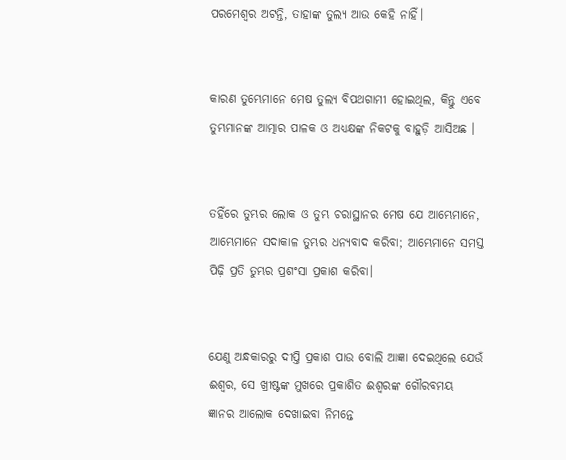ପରମେଶ୍ୱର ଅଟନ୍ତି, ତାହାଙ୍କ ତୁଲ୍ୟ ଆଉ କେହି ନାହିଁ।


କାରଣ ତୁମ୍ଭେମାନେ ମେଷ ତୁଲ୍ୟ ବିପଥଗାମୀ ହୋଇଥିଲ, କିନ୍ତୁ ଏବେ ତୁମ୍ଭମାନଙ୍କ ଆତ୍ମାର ପାଳକ ଓ ଅଧ୍ୟକ୍ଷଙ୍କ ନିକଟକୁ ବାହୁଡ଼ି ଆସିଅଛ ।


ତହିଁରେ ତୁମ୍ଭର ଲୋକ ଓ ତୁମ୍ଭ ଚରାସ୍ଥାନର ମେଷ ଯେ ଆମ୍ଭେମାନେ, ଆମ୍ଭେମାନେ ସଦାକାଳ ତୁମ୍ଭର ଧନ୍ୟବାଦ କରିବା; ଆମ୍ଭେମାନେ ସମସ୍ତ ପିଢ଼ି ପ୍ରତି ତୁମ୍ଭର ପ୍ରଶଂସା ପ୍ରକାଶ କରିବା।


ଯେଣୁ ଅନ୍ଧକାରରୁ ଦୀପ୍ତି ପ୍ରକାଶ ପାଉ ବୋଲି ଆଜ୍ଞା ଦେଇଥିଲେ ଯେଉଁ ଈଶ୍ୱର, ସେ ଖ୍ରୀଷ୍ଟଙ୍କ ମୁଖରେ ପ୍ରକାଶିତ ଈଶ୍ୱରଙ୍କ ଗୌରବମୟ ଜ୍ଞାନର ଆଲୋକ ଦେଖାଇବା ନିମନ୍ତେ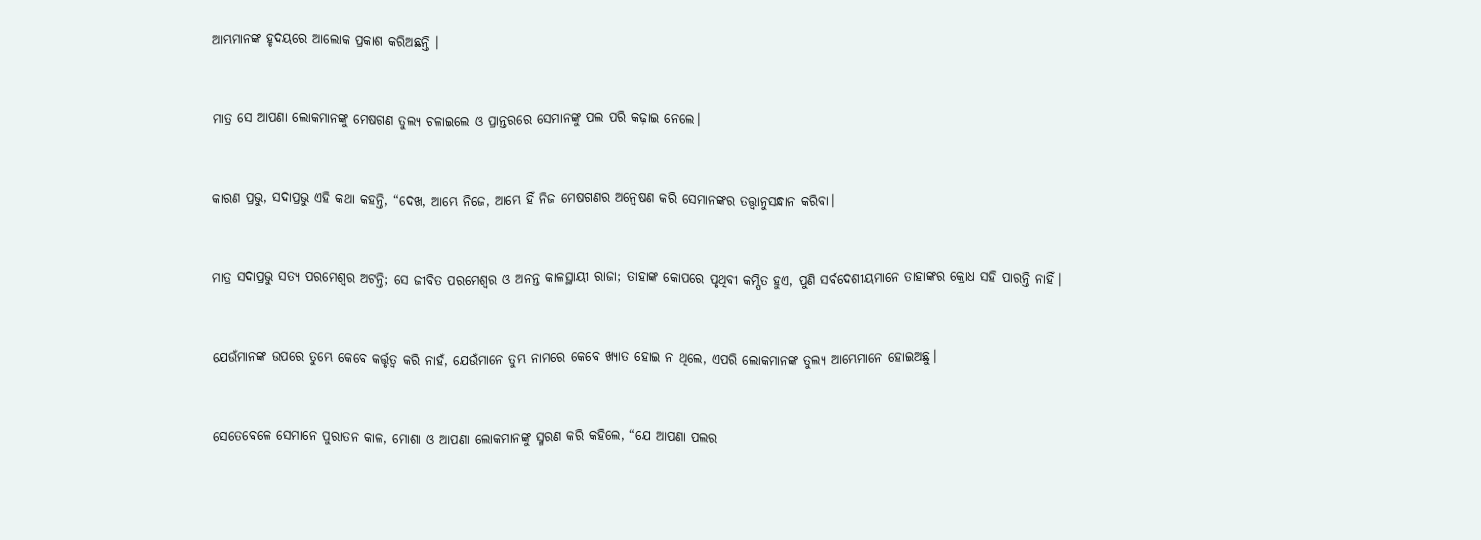ଆମ୍ଭମାନଙ୍କ ହୃଦୟରେ ଆଲୋକ ପ୍ରକାଶ କରିଅଛନ୍ତି ।


ମାତ୍ର ସେ ଆପଣା ଲୋକମାନଙ୍କୁ ମେଷଗଣ ତୁଲ୍ୟ ଚଳାଇଲେ ଓ ପ୍ରାନ୍ତରରେ ସେମାନଙ୍କୁ ପଲ ପରି କଢ଼ାଇ ନେଲେ।


କାରଣ ପ୍ରଭୁ, ସଦାପ୍ରଭୁ ଏହି କଥା କହନ୍ତି, “ଦେଖ, ଆମ୍ଭେ ନିଜେ, ଆମ୍ଭେ ହିଁ ନିଜ ମେଷଗଣର ଅନ୍ୱେଷଣ କରି ସେମାନଙ୍କର ତତ୍ତ୍ୱାନୁସନ୍ଧାନ କରିବା।


ମାତ୍ର ସଦାପ୍ରଭୁ ସତ୍ୟ ପରମେଶ୍ୱର ଅଟନ୍ତି; ସେ ଜୀବିତ ପରମେଶ୍ୱର ଓ ଅନନ୍ତ କାଳସ୍ଥାୟୀ ରାଜା; ତାହାଙ୍କ କୋପରେ ପୃଥିବୀ କମ୍ପିତ ହୁଏ, ପୁଣି ସର୍ବଦେଶୀୟମାନେ ତାହାଙ୍କର କ୍ରୋଧ ସହି ପାରନ୍ତି ନାହିଁ।


ଯେଉଁମାନଙ୍କ ଉପରେ ତୁମ୍ଭେ କେବେ କର୍ତ୍ତୃତ୍ୱ କରି ନାହଁ, ଯେଉଁମାନେ ତୁମ୍ଭ ନାମରେ କେବେ ଖ୍ୟାତ ହୋଇ ନ ଥିଲେ, ଏପରି ଲୋକମାନଙ୍କ ତୁଲ୍ୟ ଆମ୍ଭେମାନେ ହୋଇଅଛୁ।


ସେତେବେଳେ ସେମାନେ ପୁରାତନ କାଳ, ମୋଶା ଓ ଆପଣା ଲୋକମାନଙ୍କୁ ସ୍ମରଣ କରି କହିଲେ, “ଯେ ଆପଣା ପଲର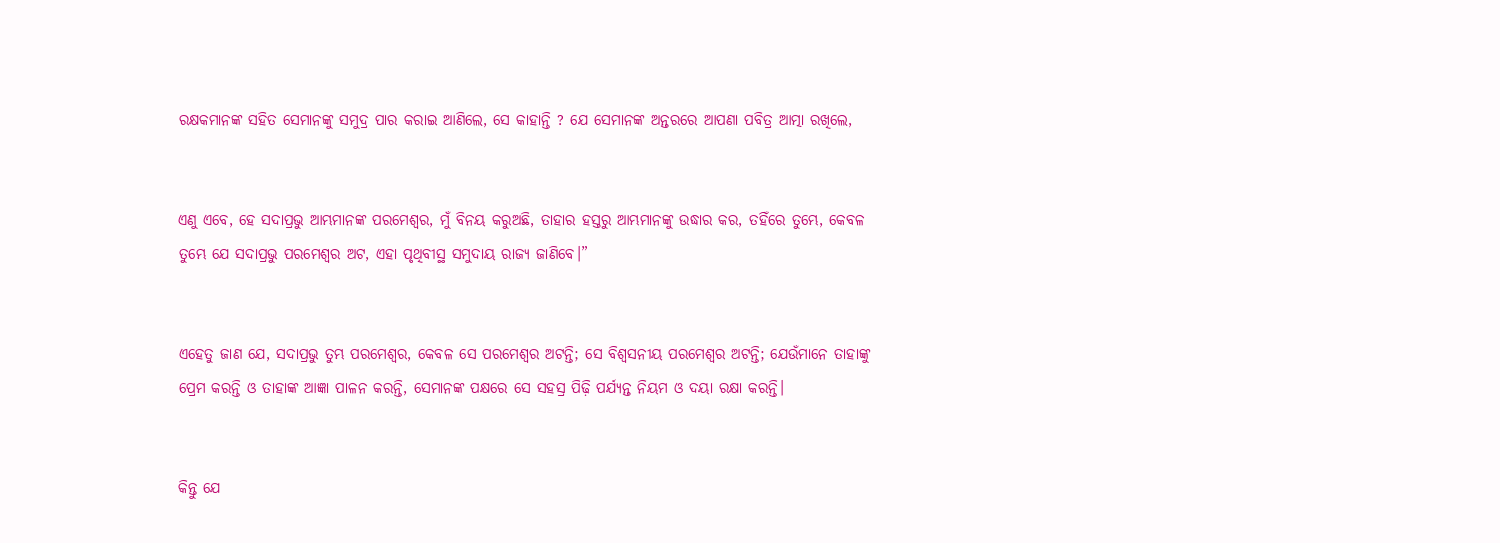ରକ୍ଷକମାନଙ୍କ ସହିତ ସେମାନଙ୍କୁ ସମୁଦ୍ର ପାର କରାଇ ଆଣିଲେ, ସେ କାହାନ୍ତି ? ଯେ ସେମାନଙ୍କ ଅନ୍ତରରେ ଆପଣା ପବିତ୍ର ଆତ୍ମା ରଖିଲେ,


ଏଣୁ ଏବେ, ହେ ସଦାପ୍ରଭୁ ଆମ୍ଭମାନଙ୍କ ପରମେଶ୍ୱର, ମୁଁ ବିନୟ କରୁଅଛି, ତାହାର ହସ୍ତରୁ ଆମ୍ଭମାନଙ୍କୁ ଉଦ୍ଧାର କର, ତହିଁରେ ତୁମ୍ଭେ, କେବଳ ତୁମ୍ଭେ ଯେ ସଦାପ୍ରଭୁ ପରମେଶ୍ୱର ଅଟ, ଏହା ପୃଥିବୀସ୍ଥ ସମୁଦାୟ ରାଜ୍ୟ ଜାଣିବେ।”


ଏହେତୁ ଜାଣ ଯେ, ସଦାପ୍ରଭୁ ତୁମ୍ଭ ପରମେଶ୍ୱର, କେବଳ ସେ ପରମେଶ୍ୱର ଅଟନ୍ତି; ସେ ବିଶ୍ୱସନୀୟ ପରମେଶ୍ୱର ଅଟନ୍ତି; ଯେଉଁମାନେ ତାହାଙ୍କୁ ପ୍ରେମ କରନ୍ତି ଓ ତାହାଙ୍କ ଆଜ୍ଞା ପାଳନ କରନ୍ତି, ସେମାନଙ୍କ ପକ୍ଷରେ ସେ ସହସ୍ର ପିଢ଼ି ପର୍ଯ୍ୟନ୍ତ ନିୟମ ଓ ଦୟା ରକ୍ଷା କରନ୍ତି।


କିନ୍ତୁ ଯେ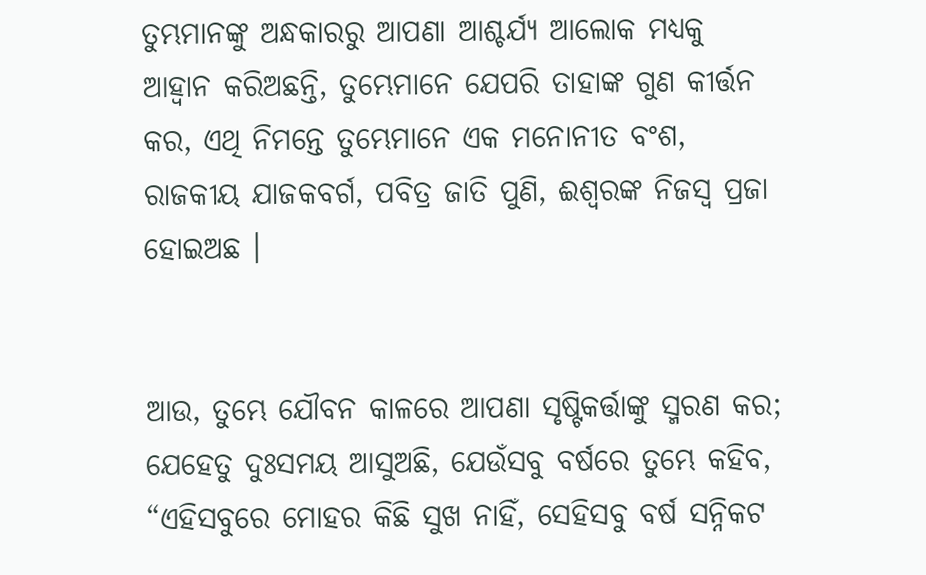ତୁମ୍ଭମାନଙ୍କୁ ଅନ୍ଧକାରରୁ ଆପଣା ଆଶ୍ଚର୍ଯ୍ୟ ଆଲୋକ ମଧ୍ୟକୁ ଆହ୍ୱାନ କରିଅଛନ୍ତି, ତୁମ୍ଭେମାନେ ଯେପରି ତାହାଙ୍କ ଗୁଣ କୀର୍ତ୍ତନ କର, ଏଥି ନିମନ୍ତେ ତୁମ୍ଭେମାନେ ଏକ ମନୋନୀତ ବଂଶ, ରାଜକୀୟ ଯାଜକବର୍ଗ, ପବିତ୍ର ଜାତି ପୁଣି, ଈଶ୍ୱରଙ୍କ ନିଜସ୍ୱ ପ୍ରଜା ହୋଇଅଛ ।


ଆଉ, ତୁମ୍ଭେ ଯୌବନ କାଳରେ ଆପଣା ସୃଷ୍ଟିକର୍ତ୍ତାଙ୍କୁ ସ୍ମରଣ କର; ଯେହେତୁ ଦୁଃସମୟ ଆସୁଅଛି, ଯେଉଁସବୁ ବର୍ଷରେ ତୁମ୍ଭେ କହିବ, “ଏହିସବୁରେ ମୋହର କିଛି ସୁଖ ନାହିଁ, ସେହିସବୁ ବର୍ଷ ସନ୍ନିକଟ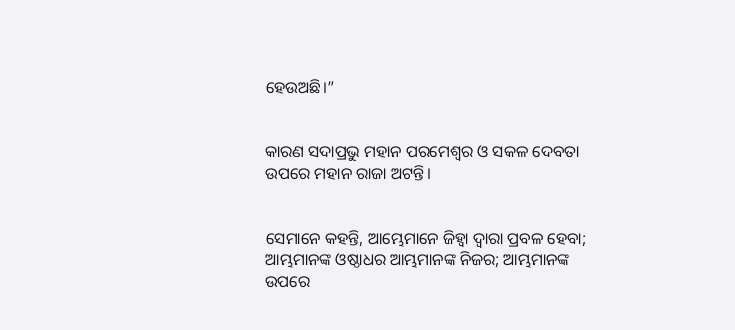ହେଉଅଛି।”


କାରଣ ସଦାପ୍ରଭୁ ମହାନ ପରମେଶ୍ୱର ଓ ସକଳ ଦେବତା ଉପରେ ମହାନ ରାଜା ଅଟନ୍ତି।


ସେମାନେ କହନ୍ତି, ଆମ୍ଭେମାନେ ଜିହ୍ୱା ଦ୍ୱାରା ପ୍ରବଳ ହେବା; ଆମ୍ଭମାନଙ୍କ ଓଷ୍ଠାଧର ଆମ୍ଭମାନଙ୍କ ନିଜର; ଆମ୍ଭମାନଙ୍କ ଉପରେ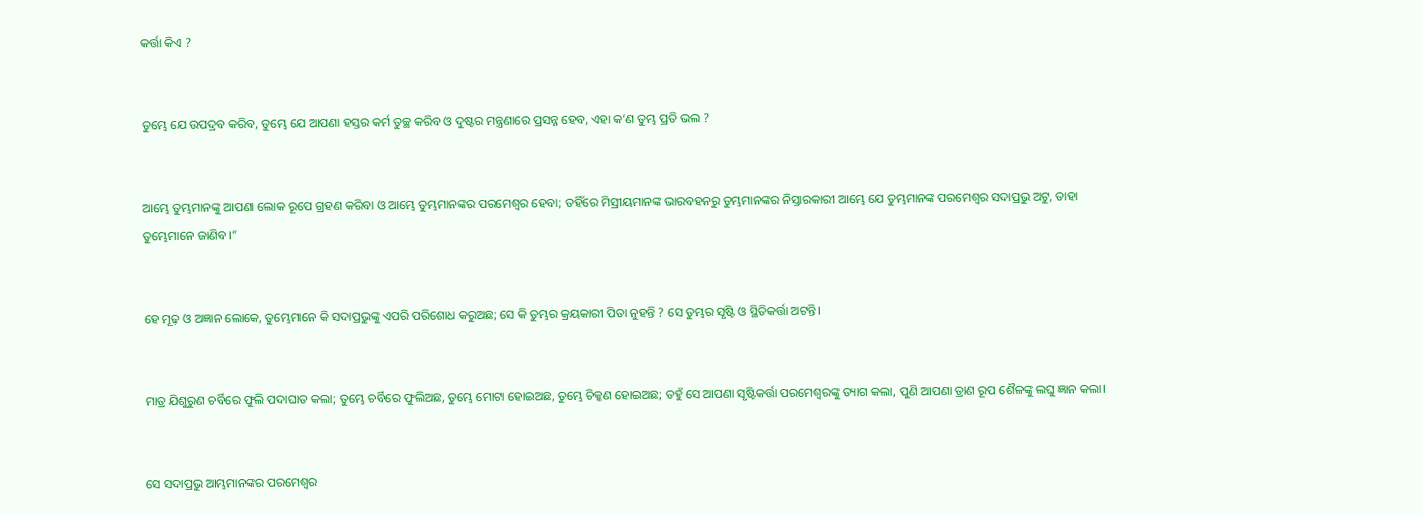କର୍ତ୍ତା କିଏ ?


ତୁମ୍ଭେ ଯେ ଉପଦ୍ରବ କରିବ, ତୁମ୍ଭେ ଯେ ଆପଣା ହସ୍ତର କର୍ମ ତୁଚ୍ଛ କରିବ ଓ ଦୁଷ୍ଟର ମନ୍ତ୍ରଣାରେ ପ୍ରସନ୍ନ ହେବ, ଏହା କ’ଣ ତୁମ୍ଭ ପ୍ରତି ଭଲ ?


ଆମ୍ଭେ ତୁମ୍ଭମାନଙ୍କୁ ଆପଣା ଲୋକ ରୂପେ ଗ୍ରହଣ କରିବା ଓ ଆମ୍ଭେ ତୁମ୍ଭମାନଙ୍କର ପରମେଶ୍ୱର ହେବା; ତହିଁରେ ମିସ୍ରୀୟମାନଙ୍କ ଭାରବହନରୁ ତୁମ୍ଭମାନଙ୍କର ନିସ୍ତାରକାରୀ ଆମ୍ଭେ ଯେ ତୁମ୍ଭମାନଙ୍କ ପରମେଶ୍ୱର ସଦାପ୍ରଭୁ ଅଟୁ, ତାହା ତୁମ୍ଭେମାନେ ଜାଣିବ।”


ହେ ମୂଢ଼ ଓ ଅଜ୍ଞାନ ଲୋକେ, ତୁମ୍ଭେମାନେ କି ସଦାପ୍ରଭୁଙ୍କୁ ଏପରି ପରିଶୋଧ କରୁଅଛ; ସେ କି ତୁମ୍ଭର କ୍ରୟକାରୀ ପିତା ନୁହନ୍ତି ? ସେ ତୁମ୍ଭର ସୃଷ୍ଟି ଓ ସ୍ଥିତିକର୍ତ୍ତା ଅଟନ୍ତି।


ମାତ୍ର ଯିଶୁରୁଣ ଚର୍ବିରେ ଫୁଲି ପଦାଘାତ କଲା; ତୁମ୍ଭେ ଚର୍ବିରେ ଫୁଲିଅଛ, ତୁମ୍ଭେ ମୋଟା ହୋଇଅଛ, ତୁମ୍ଭେ ଚିକ୍କଣ ହୋଇଅଛ; ତହୁଁ ସେ ଆପଣା ସୃଷ୍ଟିକର୍ତ୍ତା ପରମେଶ୍ୱରଙ୍କୁ ତ୍ୟାଗ କଲା, ପୁଣି ଆପଣା ତ୍ରାଣ ରୂପ ଶୈଳଙ୍କୁ ଲଘୁ ଜ୍ଞାନ କଲା।


ସେ ସଦାପ୍ରଭୁ ଆମ୍ଭମାନଙ୍କର ପରମେଶ୍ୱର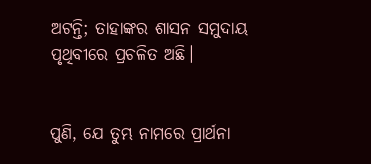ଅଟନ୍ତି; ତାହାଙ୍କର ଶାସନ ସମୁଦାୟ ପୃଥିବୀରେ ପ୍ରଚଳିତ ଅଛି।


ପୁଣି, ଯେ ତୁମ୍ଭ ନାମରେ ପ୍ରାର୍ଥନା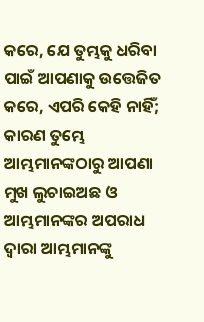କରେ, ଯେ ତୁମ୍ଭକୁ ଧରିବା ପାଇଁ ଆପଣାକୁ ଉତ୍ତେଜିତ କରେ, ଏପରି କେହି ନାହିଁ; କାରଣ ତୁମ୍ଭେ ଆମ୍ଭମାନଙ୍କଠାରୁ ଆପଣା ମୁଖ ଲୁଚାଇଅଛ ଓ ଆମ୍ଭମାନଙ୍କର ଅପରାଧ ଦ୍ୱାରା ଆମ୍ଭମାନଙ୍କୁ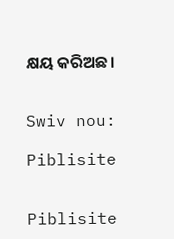କ୍ଷୟ କରିଅଛ।


Swiv nou:

Piblisite


Piblisite